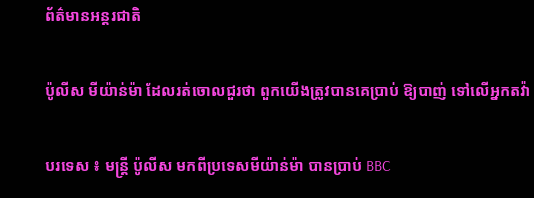ព័ត៌មានអន្តរជាតិ

ប៉ូលីស មីយ៉ាន់ម៉ា ដែលរត់ចោលជួរថា ពួកយើងត្រូវបានគេប្រាប់ ឱ្យបាញ់ ទៅលើអ្នកតវ៉ា

បរទេស ៖ មន្រ្តី ប៉ូលីស មកពីប្រទេសមីយ៉ាន់ម៉ា បានប្រាប់ BBC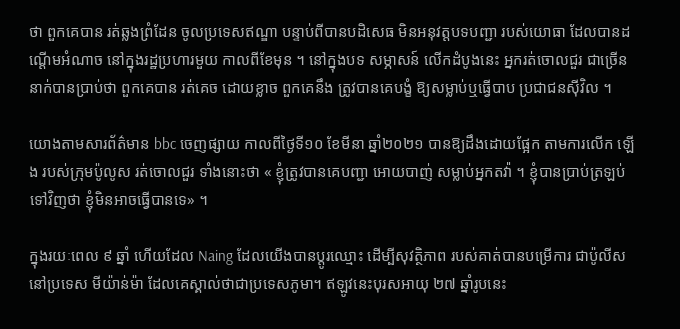ថា ពួកគេបាន រត់ឆ្លងព្រំដែន ចូលប្រទេសឥណ្ឌា បន្ទាប់ពីបានបដិសេធ មិនអនុវត្តបទបញ្ជា របស់យោធា ដែលបានដណ្តើមអំណាច នៅក្នុងរដ្ឋប្រហារមួយ កាលពីខែមុន ។ នៅក្នុងបទ សម្ភាសន៍ លើកដំបូងនេះ អ្នករត់ចោលជួរ ជាច្រើននាក់បានប្រាប់ថា ពួកគេបាន រត់គេច ដោយខ្លាច ពួកគេនឹង ត្រូវបានគេបង្ខំ ឱ្យសម្លាប់ឬធ្វើបាប ប្រជាជនស៊ីវិល ។

យោងតាមសារព័ត៌មាន bbc ចេញផ្សាយ កាលពីថ្ងៃទី១០ ខែមីនា ឆ្នាំ២០២១ បានឱ្យដឹងដោយផ្អែក តាមការលើក ឡើង របស់ក្រុមប៉ូលូស រត់ចោលជួរ ទាំងនោះថា « ខ្ញុំត្រូវបានគេបញ្ជា អោយបាញ់ សម្លាប់អ្នកតវ៉ា ។ ខ្ញុំបានប្រាប់ត្រឡប់ទៅវិញថា ខ្ញុំមិនអាចធ្វើបានទេ» ។

ក្នុងរយៈពេល ៩ ឆ្នាំ ហើយដែល Naing ដែលយើងបានប្តូរឈ្មោះ ដើម្បីសុវត្ថិភាព របស់គាត់បានបម្រើការ ជាប៉ូលីសនៅប្រទេស មីយ៉ាន់ម៉ា ដែលគេស្គាល់ថាជាប្រទេសភូមា។ ឥឡូវនេះបុរសអាយុ ២៧ ឆ្នាំរូបនេះ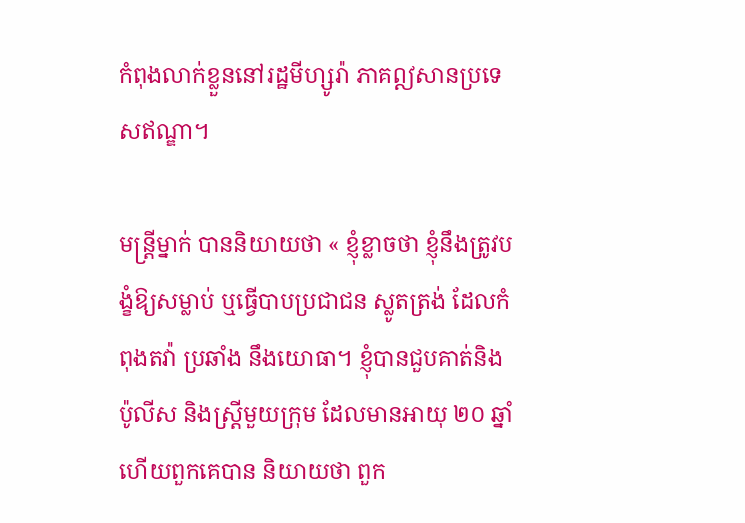កំពុងលាក់ខ្លួននៅរដ្ឋមីហ្សូរ៉ា ភាគឦសានប្រទេសឥណ្ឌា។

មន្ត្រីម្នាក់ បាននិយាយថា « ខ្ញុំខ្លាចថា ខ្ញុំនឹងត្រូវបង្ខំឱ្យសម្លាប់ ឬធ្វើបាបប្រជាជន ស្លូតត្រង់ ដែលកំពុងតវ៉ា ប្រឆាំង នឹងយោធា។ ខ្ញុំបានជួបគាត់និងប៉ូលីស និងស្ត្រីមួយក្រុម ដែលមានអាយុ ២០ ឆ្នាំហើយពួកគេបាន និយាយថា ពួក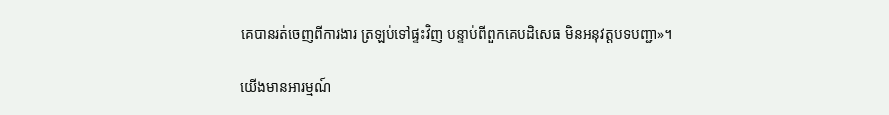គេបានរត់ចេញពីការងារ ត្រឡប់ទៅផ្ទះវិញ បន្ទាប់ពីពួកគេបដិសេធ មិនអនុវត្តបទបញ្ជា»។

យើងមានអារម្មណ៍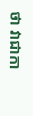ថា វាជាកា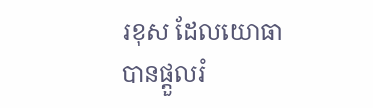រខុស ដែលយោធាបានផ្តួលរំ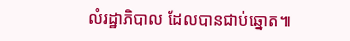លំរដ្ឋាភិបាល ដែលបានជាប់ឆ្នោត៕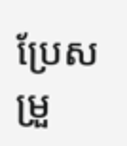ប្រែសម្រួ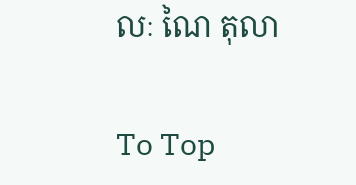លៈ ណៃ តុលា

To Top